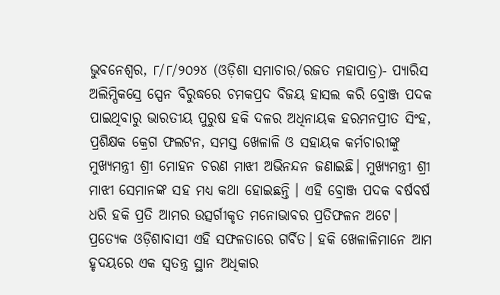ଭୁବନେଶ୍ୱର, ୮/୮/୨୦୨୪ (ଓଡ଼ିଶା ସମାଚାର/ରଜତ ମହାପାତ୍ର)- ପ୍ୟାରିସ ଅଲିମ୍ପିକସ୍ରେ ସ୍ପେନ ବିରୁଦ୍ଧରେ ଚମକପ୍ରଦ ବିଜୟ ହାସଲ କରି ବ୍ରୋଞ୍ଜ ପଦକ ପାଇଥିବାରୁ ଭାରତୀୟ ପୁରୁଷ ହକି ଦଳର ଅଧିନାୟକ ହରମନପ୍ରୀତ ସିଂହ, ପ୍ରଶିକ୍ଷକ କ୍ରେଗ ଫଲଟନ, ସମସ୍ତ ଖେଳାଳି ଓ ସହାୟକ କର୍ମଚାରୀଙ୍କୁ ମୁଖ୍ୟମନ୍ତ୍ରୀ ଶ୍ରୀ ମୋହନ ଚରଣ ମାଝୀ ଅଭିନନ୍ଦନ ଜଣାଇଛି। ମୁଖ୍ୟମନ୍ତ୍ରୀ ଶ୍ରୀ ମାଝୀ ସେମାନଙ୍କ ସହ ମଧ୍ୟ କଥା ହୋଇଛନ୍ତି । ଏହି ବ୍ରୋଞ୍ଜ ପଦକ ବର୍ଷବର୍ଷ ଧରି ହକି ପ୍ରତି ଆମର ଉତ୍ସର୍ଗୀକୃତ ମନୋଭାବର ପ୍ରତିଫଳନ ଅଟେ। ପ୍ରତ୍ୟେକ ଓଡ଼ିଶାବାସୀ ଏହି ସଫଳତାରେ ଗର୍ବିତ। ହକି ଖେଳାଳିମାନେ ଆମ ହୃଦୟରେ ଏକ ସ୍ୱତନ୍ତ୍ର ସ୍ଥାନ ଅଧିକାର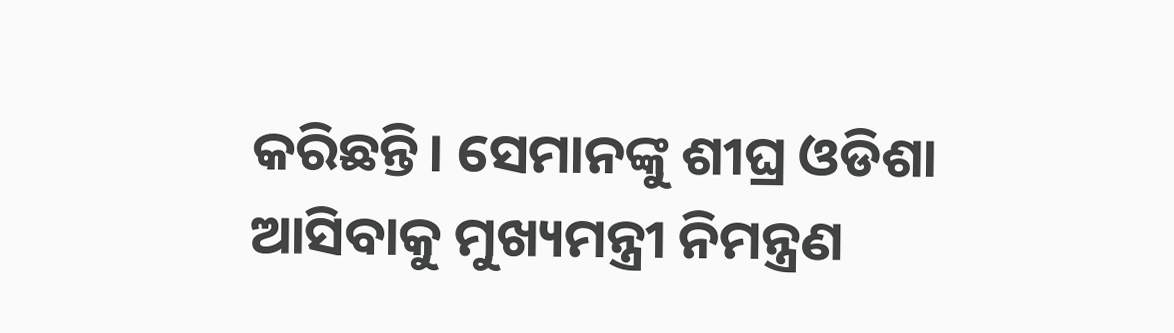କରିଛନ୍ତି। ସେମାନଙ୍କୁ ଶୀଘ୍ର ଓଡିଶା ଆସିବାକୁ ମୁଖ୍ୟମନ୍ତ୍ରୀ ନିମନ୍ତ୍ରଣ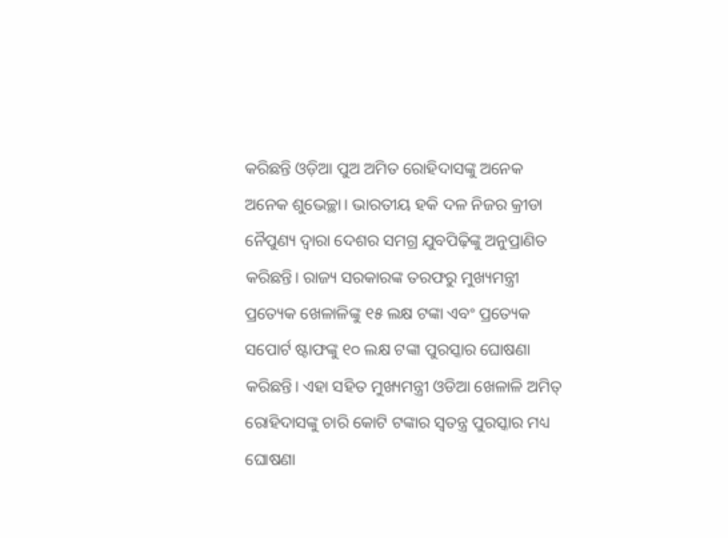କରିଛନ୍ତି ଓଡ଼ିଆ ପୁଅ ଅମିତ ରୋହିଦାସଙ୍କୁ ଅନେକ ଅନେକ ଶୁଭେଚ୍ଛା। ଭାରତୀୟ ହକି ଦଳ ନିଜର କ୍ରୀଡା ନୈପୁଣ୍ୟ ଦ୍ବାରା ଦେଶର ସମଗ୍ର ଯୁବପିଢ଼ିଙ୍କୁ ଅନୁପ୍ରାଣିତ କରିଛନ୍ତି। ରାଜ୍ୟ ସରକାରଙ୍କ ତରଫରୁ ମୁଖ୍ୟମନ୍ତ୍ରୀ ପ୍ରତ୍ୟେକ ଖେଳାଳିଙ୍କୁ ୧୫ ଲକ୍ଷ ଟଙ୍କା ଏବଂ ପ୍ରତ୍ୟେକ ସପୋର୍ଟ ଷ୍ଟାଫଙ୍କୁ ୧୦ ଲକ୍ଷ ଟଙ୍କା ପୁରସ୍କାର ଘୋଷଣା କରିଛନ୍ତି। ଏହା ସହିତ ମୁଖ୍ୟମନ୍ତ୍ରୀ ଓଡିଆ ଖେଳାଳି ଅମିତ୍ ରୋହିଦାସଙ୍କୁ ଚାରି କୋଟି ଟଙ୍କାର ସ୍ଵତନ୍ତ୍ର ପୁରସ୍କାର ମଧ୍ୟ ଘୋଷଣା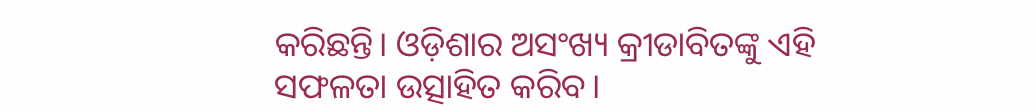କରିଛନ୍ତି। ଓଡ଼ିଶାର ଅସଂଖ୍ୟ କ୍ରୀଡାବିତଙ୍କୁ ଏହି ସଫଳତା ଉତ୍ସାହିତ କରିବ।